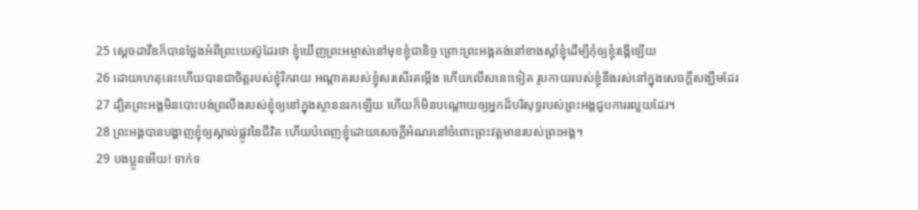25 ស្ដេចដាវីឌក៏បានថ្លែងអំពីព្រះយេស៊ូដែរថា ខ្ញុំឃើញព្រះអម្ចាស់នៅមុខខ្ញុំជានិច្ច ព្រោះព្រះអង្គគង់នៅខាងស្ដាំខ្ញុំដើម្បីកុំឲ្យខ្ញុំរង្គើឡើយ
26 ដោយហេតុនេះហើយបានជាចិត្ដរបស់ខ្ញុំរីករាយ អណ្ដាតរបស់ខ្ញុំសរសើរតម្កើង ហើយលើសនេះទៀត រូបកាយរបស់ខ្ញុំនឹងរស់នៅក្នុងសេចក្ដីសង្ឃឹមដែរ
27 ដ្បិតព្រះអង្គមិនបោះបង់ព្រលឹងរបស់ខ្ញុំឲ្យនៅក្នុងស្ថាននរកឡើយ ហើយក៏មិនបណ្ដោយឲ្យអ្នកដ៏បរិសុទ្ធរបស់ព្រះអង្គជួបការរលួយដែរ។
28 ព្រះអង្គបានបង្ហាញខ្ញុំឲ្យស្គាល់ផ្លូវនៃជីវិត ហើយបំពេញខ្ញុំដោយសេចក្ដីអំណរនៅចំពោះព្រះវត្តមានរបស់ព្រះអង្គ។
29 បងប្អូនអើយ! ទាក់ទ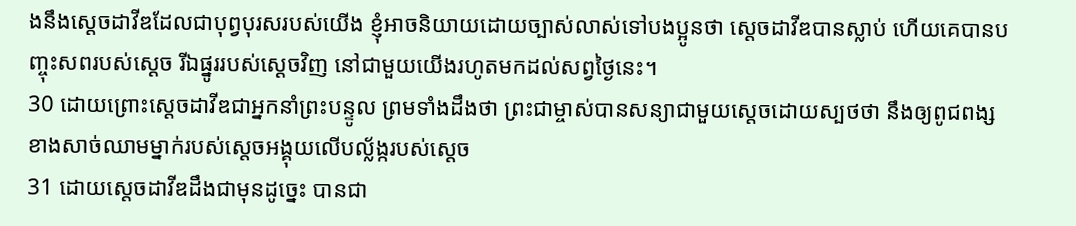ងនឹងស្ដេចដាវីឌដែលជាបុព្វបុរសរបស់យើង ខ្ញុំអាចនិយាយដោយច្បាស់លាស់ទៅបងប្អូនថា ស្ដេចដាវីឌបានស្លាប់ ហើយគេបានបញ្ចុះសពរបស់ស្ដេច រីឯផ្នូររបស់ស្ដេចវិញ នៅជាមួយយើងរហូតមកដល់សព្វថ្ងៃនេះ។
30 ដោយព្រោះស្ដេចដាវីឌជាអ្នកនាំព្រះបន្ទូល ព្រមទាំងដឹងថា ព្រះជាម្ចាស់បានសន្យាជាមួយស្ដេចដោយស្បថថា នឹងឲ្យពូជពង្សខាងសាច់ឈាមម្នាក់របស់ស្ដេចអង្គុយលើបល្ល័ង្ករបស់ស្ដេច
31 ដោយស្ដេចដាវីឌដឹងជាមុនដូច្នេះ បានជា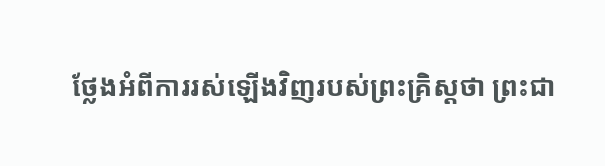ថ្លែងអំពីការរស់ឡើងវិញរបស់ព្រះគ្រិស្ដថា ព្រះជា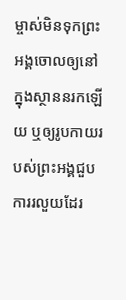ម្ចាស់មិនទុកព្រះអង្គចោលឲ្យនៅក្នុងស្ថាននរកឡើយ ឬឲ្យរូបកាយរបស់ព្រះអង្គជួបការរលួយដែរ